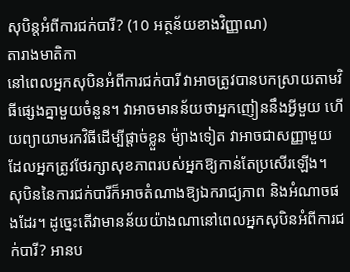សុបិន្តអំពីការជក់បារី? (10 អត្ថន័យខាងវិញ្ញាណ)
តារាងមាតិកា
នៅពេលអ្នកសុបិនអំពីការជក់បារី វាអាចត្រូវបានបកស្រាយតាមវិធីផ្សេងគ្នាមួយចំនួន។ វាអាចមានន័យថាអ្នកញៀននឹងអ្វីមួយ ហើយព្យាយាមរកវិធីដើម្បីផ្តាច់ខ្លួន ម៉្យាងទៀត វាអាចជាសញ្ញាមួយដែលអ្នកត្រូវថែរក្សាសុខភាពរបស់អ្នកឱ្យកាន់តែប្រសើរឡើង។
សុបិននៃការជក់បារីក៏អាចតំណាងឱ្យឯករាជ្យភាព និងអំណាចផងដែរ។ ដូច្នេះតើវាមានន័យយ៉ាងណានៅពេលអ្នកសុបិនអំពីការជក់បារី? អានប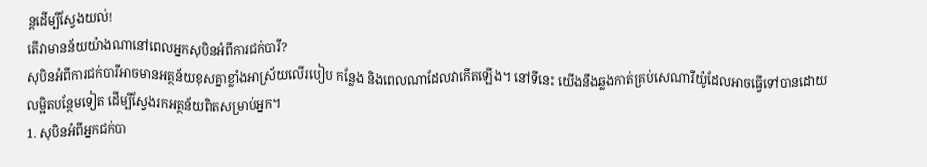ន្តដើម្បីស្វែងយល់!
តើវាមានន័យយ៉ាងណានៅពេលអ្នកសុបិនអំពីការជក់បារី?
សុបិនអំពីការជក់បារីអាចមានអត្ថន័យខុសគ្នាខ្លាំងអាស្រ័យលើរបៀប កន្លែង និងពេលណាដែលវាកើតឡើង។ នៅទីនេះ យើងនឹងឆ្លងកាត់គ្រប់សេណារីយ៉ូដែលអាចធ្វើទៅបានដោយលម្អិតបន្ថែមទៀត ដើម្បីស្វែងរកអត្ថន័យពិតសម្រាប់អ្នក។
1. សុបិនអំពីអ្នកជក់បា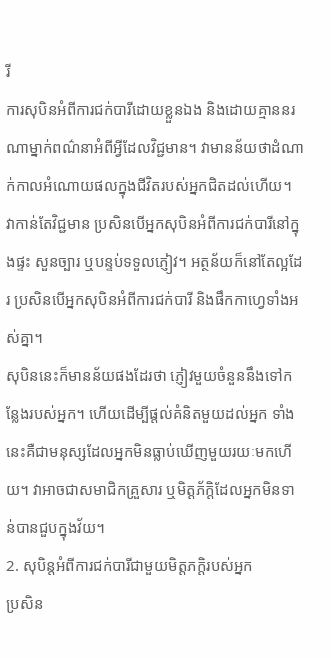រី
ការសុបិនអំពីការជក់បារីដោយខ្លួនឯង និងដោយគ្មាននរណាម្នាក់ពណ៌នាអំពីអ្វីដែលវិជ្ជមាន។ វាមានន័យថាដំណាក់កាលអំណោយផលក្នុងជីវិតរបស់អ្នកជិតដល់ហើយ។
វាកាន់តែវិជ្ជមាន ប្រសិនបើអ្នកសុបិនអំពីការជក់បារីនៅក្នុងផ្ទះ សួនច្បារ ឬបន្ទប់ទទួលភ្ញៀវ។ អត្ថន័យក៏នៅតែល្អដែរ ប្រសិនបើអ្នកសុបិនអំពីការជក់បារី និងផឹកកាហ្វេទាំងអស់គ្នា។
សុបិននេះក៏មានន័យផងដែរថា ភ្ញៀវមួយចំនួននឹងទៅកន្លែងរបស់អ្នក។ ហើយដើម្បីផ្តល់គំនិតមួយដល់អ្នក ទាំងនេះគឺជាមនុស្សដែលអ្នកមិនធ្លាប់ឃើញមួយរយៈមកហើយ។ វាអាចជាសមាជិកគ្រួសារ ឬមិត្តភ័ក្តិដែលអ្នកមិនទាន់បានជួបក្នុងវ័យ។
2. សុបិន្តអំពីការជក់បារីជាមួយមិត្តភក្តិរបស់អ្នក
ប្រសិន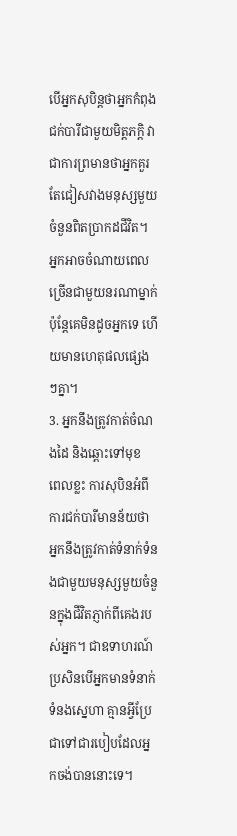បើអ្នកសុបិន្តថាអ្នកកំពុងជក់បារីជាមួយមិត្តភក្តិ វាជាការព្រមានថាអ្នកគួរតែជៀសវាងមនុស្សមួយចំនួនពិតប្រាកដជីវិត។ អ្នកអាចចំណាយពេលច្រើនជាមួយនរណាម្នាក់ ប៉ុន្តែគេមិនដូចអ្នកទេ ហើយមានហេតុផលផ្សេងៗគ្នា។
3. អ្នកនឹងត្រូវកាត់ចំណងដៃ និងឆ្ពោះទៅមុខ
ពេលខ្លះ ការសុបិនអំពីការជក់បារីមានន័យថា អ្នកនឹងត្រូវកាត់ទំនាក់ទំនងជាមួយមនុស្សមួយចំនួនក្នុងជីវិតភ្ញាក់ពីគេងរបស់អ្នក។ ជាឧទាហរណ៍ ប្រសិនបើអ្នកមានទំនាក់ទំនងស្នេហា គ្មានអ្វីប្រែជាទៅជារបៀបដែលអ្នកចង់បាននោះទេ។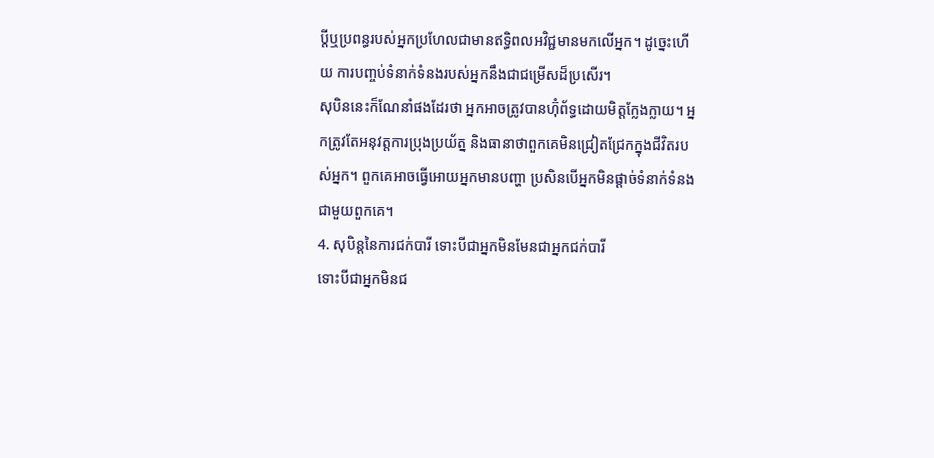ប្តីឬប្រពន្ធរបស់អ្នកប្រហែលជាមានឥទ្ធិពលអវិជ្ជមានមកលើអ្នក។ ដូច្នេះហើយ ការបញ្ចប់ទំនាក់ទំនងរបស់អ្នកនឹងជាជម្រើសដ៏ប្រសើរ។
សុបិននេះក៏ណែនាំផងដែរថា អ្នកអាចត្រូវបានហ៊ុំព័ទ្ធដោយមិត្តក្លែងក្លាយ។ អ្នកត្រូវតែអនុវត្តការប្រុងប្រយ័ត្ន និងធានាថាពួកគេមិនជ្រៀតជ្រែកក្នុងជីវិតរបស់អ្នក។ ពួកគេអាចធ្វើអោយអ្នកមានបញ្ហា ប្រសិនបើអ្នកមិនផ្តាច់ទំនាក់ទំនងជាមួយពួកគេ។
4. សុបិន្តនៃការជក់បារី ទោះបីជាអ្នកមិនមែនជាអ្នកជក់បារី
ទោះបីជាអ្នកមិនជ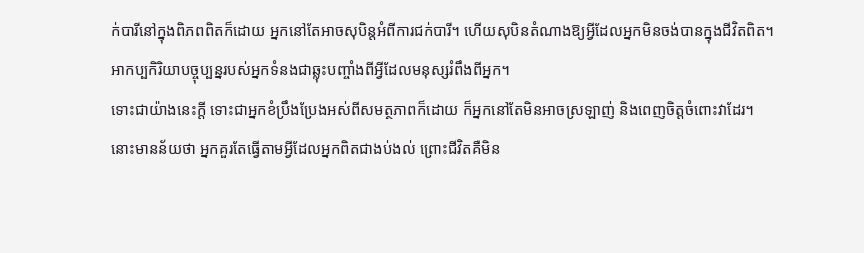ក់បារីនៅក្នុងពិភពពិតក៏ដោយ អ្នកនៅតែអាចសុបិន្តអំពីការជក់បារី។ ហើយសុបិនតំណាងឱ្យអ្វីដែលអ្នកមិនចង់បានក្នុងជីវិតពិត។ អាកប្បកិរិយាបច្ចុប្បន្នរបស់អ្នកទំនងជាឆ្លុះបញ្ចាំងពីអ្វីដែលមនុស្សរំពឹងពីអ្នក។
ទោះជាយ៉ាងនេះក្តី ទោះជាអ្នកខំប្រឹងប្រែងអស់ពីសមត្ថភាពក៏ដោយ ក៏អ្នកនៅតែមិនអាចស្រឡាញ់ និងពេញចិត្តចំពោះវាដែរ។ នោះមានន័យថា អ្នកគួរតែធ្វើតាមអ្វីដែលអ្នកពិតជាងប់ងល់ ព្រោះជីវិតគឺមិន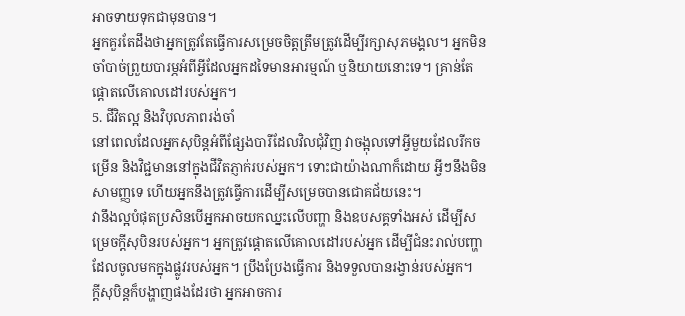អាចទាយទុកជាមុនបាន។
អ្នកគួរតែដឹងថាអ្នកត្រូវតែធ្វើការសម្រេចចិត្តត្រឹមត្រូវដើម្បីរក្សាសុភមង្គល។ អ្នកមិនចាំបាច់ព្រួយបារម្ភអំពីអ្វីដែលអ្នកដទៃមានអារម្មណ៍ ឬនិយាយនោះទេ។ គ្រាន់តែផ្តោតលើគោលដៅរបស់អ្នក។
5. ជីវិតល្អ និងវិបុលភាពរង់ចាំ
នៅពេលដែលអ្នកសុបិន្តអំពីផ្សែងបារីដែលវិលជុំវិញ វាចង្អុលទៅអ្វីមួយដែលរីកចម្រើន និងវិជ្ជមាននៅក្នុងជីវិតភ្ញាក់របស់អ្នក។ ទោះជាយ៉ាងណាក៏ដោយ អ្វីៗនឹងមិនសាមញ្ញទេ ហើយអ្នកនឹងត្រូវធ្វើការដើម្បីសម្រេចបានជោគជ័យនេះ។
វានឹងល្អបំផុតប្រសិនបើអ្នកអាចយកឈ្នះលើបញ្ហា និងឧបសគ្គទាំងអស់ ដើម្បីសម្រេចក្តីសុបិនរបស់អ្នក។ អ្នកត្រូវផ្តោតលើគោលដៅរបស់អ្នក ដើម្បីជំនះរាល់បញ្ហាដែលចូលមកក្នុងផ្លូវរបស់អ្នក។ ប្រឹងប្រែងធ្វើការ និងទទួលបានរង្វាន់របស់អ្នក។
ក្តីសុបិន្តក៏បង្ហាញផងដែរថា អ្នកអាចការ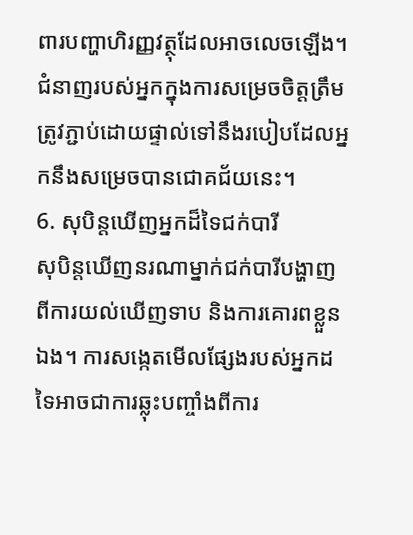ពារបញ្ហាហិរញ្ញវត្ថុដែលអាចលេចឡើង។ ជំនាញរបស់អ្នកក្នុងការសម្រេចចិត្តត្រឹមត្រូវភ្ជាប់ដោយផ្ទាល់ទៅនឹងរបៀបដែលអ្នកនឹងសម្រេចបានជោគជ័យនេះ។
6. សុបិន្តឃើញអ្នកដ៏ទៃជក់បារី
សុបិន្តឃើញនរណាម្នាក់ជក់បារីបង្ហាញពីការយល់ឃើញទាប និងការគោរពខ្លួនឯង។ ការសង្កេតមើលផ្សែងរបស់អ្នកដទៃអាចជាការឆ្លុះបញ្ចាំងពីការ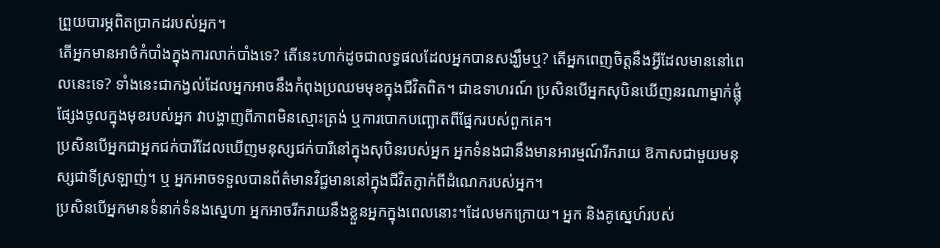ព្រួយបារម្ភពិតប្រាកដរបស់អ្នក។
តើអ្នកមានអាថ៌កំបាំងក្នុងការលាក់បាំងទេ? តើនេះហាក់ដូចជាលទ្ធផលដែលអ្នកបានសង្ឃឹមឬ? តើអ្នកពេញចិត្តនឹងអ្វីដែលមាននៅពេលនេះទេ? ទាំងនេះជាកង្វល់ដែលអ្នកអាចនឹងកំពុងប្រឈមមុខក្នុងជីវិតពិត។ ជាឧទាហរណ៍ ប្រសិនបើអ្នកសុបិនឃើញនរណាម្នាក់ផ្លុំផ្សែងចូលក្នុងមុខរបស់អ្នក វាបង្ហាញពីភាពមិនស្មោះត្រង់ ឬការបោកបញ្ឆោតពីផ្នែករបស់ពួកគេ។
ប្រសិនបើអ្នកជាអ្នកជក់បារីដែលឃើញមនុស្សជក់បារីនៅក្នុងសុបិនរបស់អ្នក អ្នកទំនងជានឹងមានអារម្មណ៍រីករាយ ឱកាសជាមួយមនុស្សជាទីស្រឡាញ់។ ឬ អ្នកអាចទទួលបានព័ត៌មានវិជ្ជមាននៅក្នុងជីវិតភ្ញាក់ពីដំណេករបស់អ្នក។
ប្រសិនបើអ្នកមានទំនាក់ទំនងស្នេហា អ្នកអាចរីករាយនឹងខ្លួនអ្នកក្នុងពេលនោះ។ដែលមកក្រោយ។ អ្នក និងគូស្នេហ៍របស់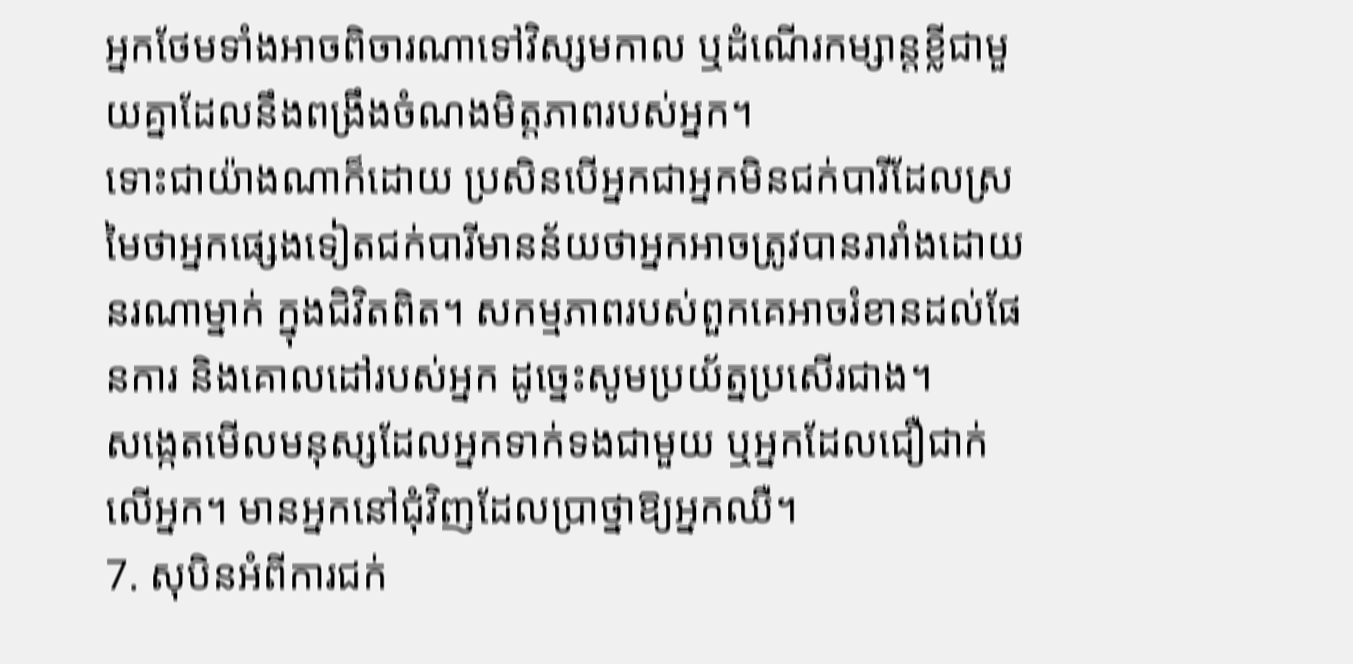អ្នកថែមទាំងអាចពិចារណាទៅវិស្សមកាល ឬដំណើរកម្សាន្តខ្លីជាមួយគ្នាដែលនឹងពង្រឹងចំណងមិត្តភាពរបស់អ្នក។
ទោះជាយ៉ាងណាក៏ដោយ ប្រសិនបើអ្នកជាអ្នកមិនជក់បារីដែលស្រមៃថាអ្នកផ្សេងទៀតជក់បារីមានន័យថាអ្នកអាចត្រូវបានរារាំងដោយនរណាម្នាក់ ក្នុងជិវិតពិត។ សកម្មភាពរបស់ពួកគេអាចរំខានដល់ផែនការ និងគោលដៅរបស់អ្នក ដូច្នេះសូមប្រយ័ត្នប្រសើរជាង។
សង្កេតមើលមនុស្សដែលអ្នកទាក់ទងជាមួយ ឬអ្នកដែលជឿជាក់លើអ្នក។ មានអ្នកនៅជុំវិញដែលប្រាថ្នាឱ្យអ្នកឈឺ។
7. សុបិនអំពីការជក់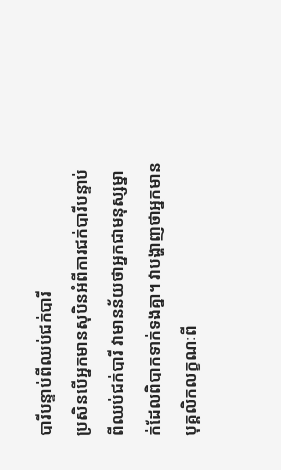បារីបន្ទាប់ពីឈប់ជក់បារី
ប្រសិនបើអ្នកមានសុបិនអំពីការជក់បារីបន្ទាប់ពីឈប់ជក់បារី វាមានន័យថាអ្នកជាមនុស្សម្នាក់ដែលពិបាកទាក់ទងគ្នា។ វាបង្ហាញថាអ្នកមានបុគ្គលិកលក្ខណៈពី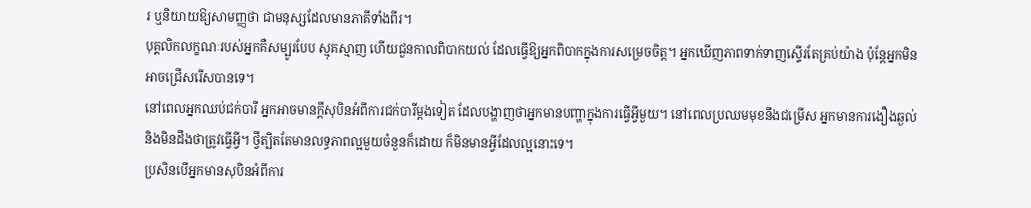រ ឬនិយាយឱ្យសាមញ្ញថា ជាមនុស្សដែលមានភាគីទាំងពីរ។
បុគ្គលិកលក្ខណៈរបស់អ្នកគឺសម្បូរបែប ស្មុគស្មាញ ហើយជួនកាលពិបាកយល់ ដែលធ្វើឱ្យអ្នកពិបាកក្នុងការសម្រេចចិត្ត។ អ្នកឃើញភាពទាក់ទាញស្ទើរតែគ្រប់យ៉ាង ប៉ុន្តែអ្នកមិនអាចជ្រើសរើសបានទេ។
នៅពេលអ្នកឈប់ជក់បារី អ្នកអាចមានក្តីសុបិនអំពីការជក់បារីម្តងទៀត ដែលបង្ហាញថាអ្នកមានបញ្ហាក្នុងការធ្វើអ្វីមួយ។ នៅពេលប្រឈមមុខនឹងជម្រើស អ្នកមានការងឿងឆ្ងល់ និងមិនដឹងថាត្រូវធ្វើអ្វី។ ថ្វីត្បិតតែមានលទ្ធភាពល្អមួយចំនួនក៏ដោយ ក៏មិនមានអ្វីដែលល្អនោះទេ។
ប្រសិនបើអ្នកមានសុបិនអំពីការ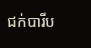ជក់បារីប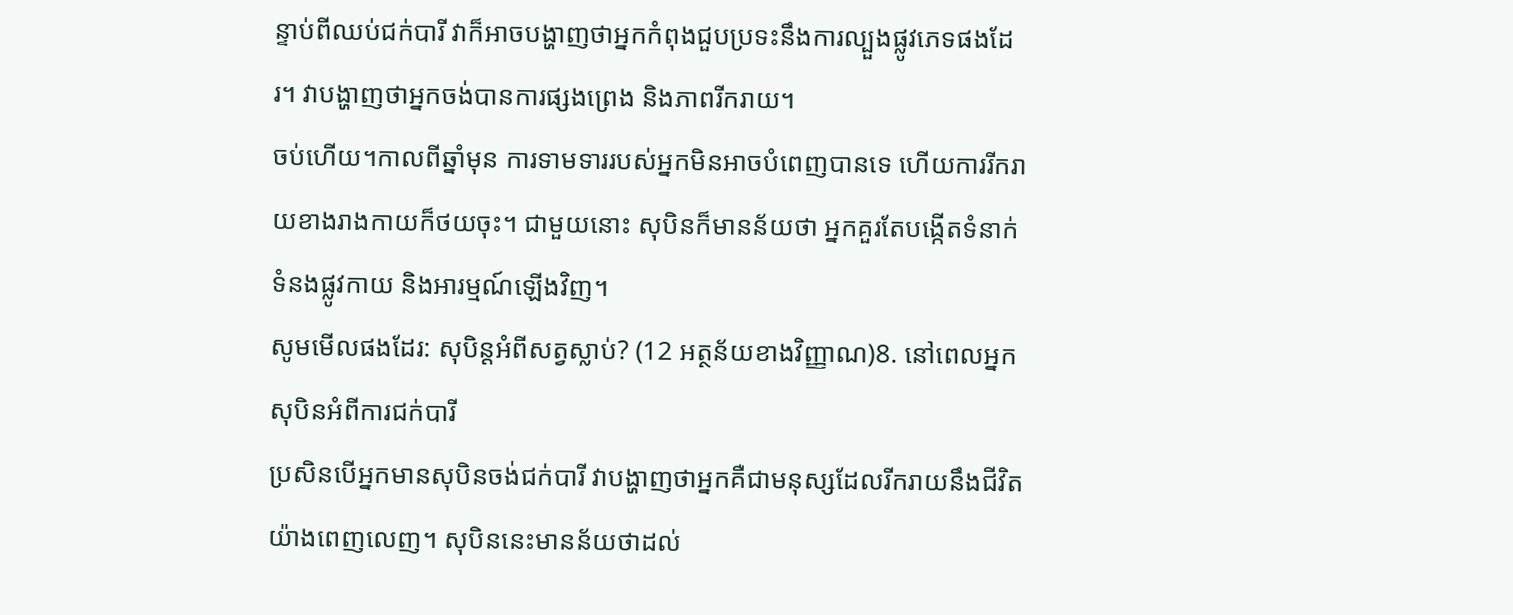ន្ទាប់ពីឈប់ជក់បារី វាក៏អាចបង្ហាញថាអ្នកកំពុងជួបប្រទះនឹងការល្បួងផ្លូវភេទផងដែរ។ វាបង្ហាញថាអ្នកចង់បានការផ្សងព្រេង និងភាពរីករាយ។
ចប់ហើយ។កាលពីឆ្នាំមុន ការទាមទាររបស់អ្នកមិនអាចបំពេញបានទេ ហើយការរីករាយខាងរាងកាយក៏ថយចុះ។ ជាមួយនោះ សុបិនក៏មានន័យថា អ្នកគួរតែបង្កើតទំនាក់ទំនងផ្លូវកាយ និងអារម្មណ៍ឡើងវិញ។
សូមមើលផងដែរ: សុបិន្តអំពីសត្វស្លាប់? (12 អត្ថន័យខាងវិញ្ញាណ)8. នៅពេលអ្នកសុបិនអំពីការជក់បារី
ប្រសិនបើអ្នកមានសុបិនចង់ជក់បារី វាបង្ហាញថាអ្នកគឺជាមនុស្សដែលរីករាយនឹងជីវិតយ៉ាងពេញលេញ។ សុបិននេះមានន័យថាដល់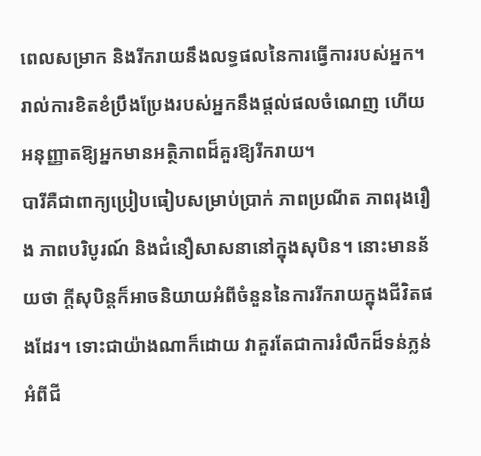ពេលសម្រាក និងរីករាយនឹងលទ្ធផលនៃការធ្វើការរបស់អ្នក។ រាល់ការខិតខំប្រឹងប្រែងរបស់អ្នកនឹងផ្តល់ផលចំណេញ ហើយអនុញ្ញាតឱ្យអ្នកមានអត្ថិភាពដ៏គួរឱ្យរីករាយ។
បារីគឺជាពាក្យប្រៀបធៀបសម្រាប់ប្រាក់ ភាពប្រណីត ភាពរុងរឿង ភាពបរិបូរណ៍ និងជំនឿសាសនានៅក្នុងសុបិន។ នោះមានន័យថា ក្តីសុបិន្តក៏អាចនិយាយអំពីចំនួននៃការរីករាយក្នុងជីវិតផងដែរ។ ទោះជាយ៉ាងណាក៏ដោយ វាគួរតែជាការរំលឹកដ៏ទន់ភ្លន់អំពីជី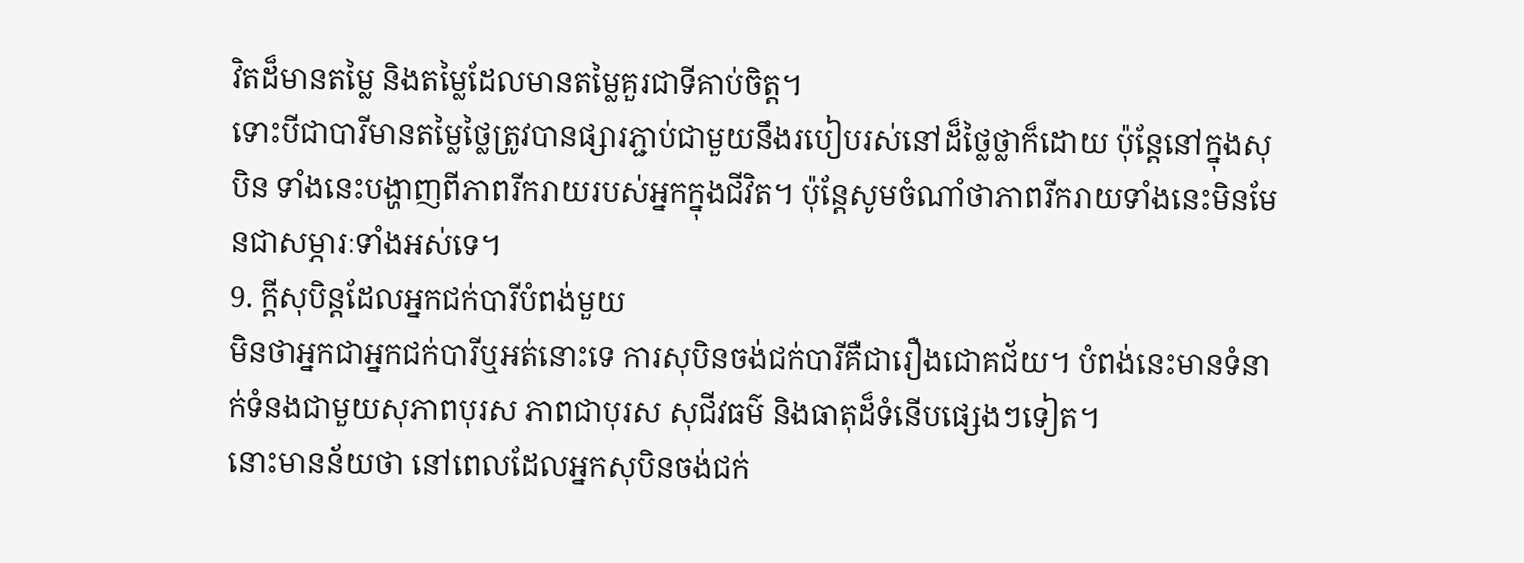វិតដ៏មានតម្លៃ និងតម្លៃដែលមានតម្លៃគួរជាទីគាប់ចិត្ត។
ទោះបីជាបារីមានតម្លៃថ្លៃត្រូវបានផ្សារភ្ជាប់ជាមួយនឹងរបៀបរស់នៅដ៏ថ្លៃថ្លាក៏ដោយ ប៉ុន្តែនៅក្នុងសុបិន ទាំងនេះបង្ហាញពីភាពរីករាយរបស់អ្នកក្នុងជីវិត។ ប៉ុន្តែសូមចំណាំថាភាពរីករាយទាំងនេះមិនមែនជាសម្ភារៈទាំងអស់ទេ។
9. ក្តីសុបិន្តដែលអ្នកជក់បារីបំពង់មួយ
មិនថាអ្នកជាអ្នកជក់បារីឬអត់នោះទេ ការសុបិនចង់ជក់បារីគឺជារឿងជោគជ័យ។ បំពង់នេះមានទំនាក់ទំនងជាមួយសុភាពបុរស ភាពជាបុរស សុជីវធម៌ និងធាតុដ៏ទំនើបផ្សេងៗទៀត។
នោះមានន័យថា នៅពេលដែលអ្នកសុបិនចង់ជក់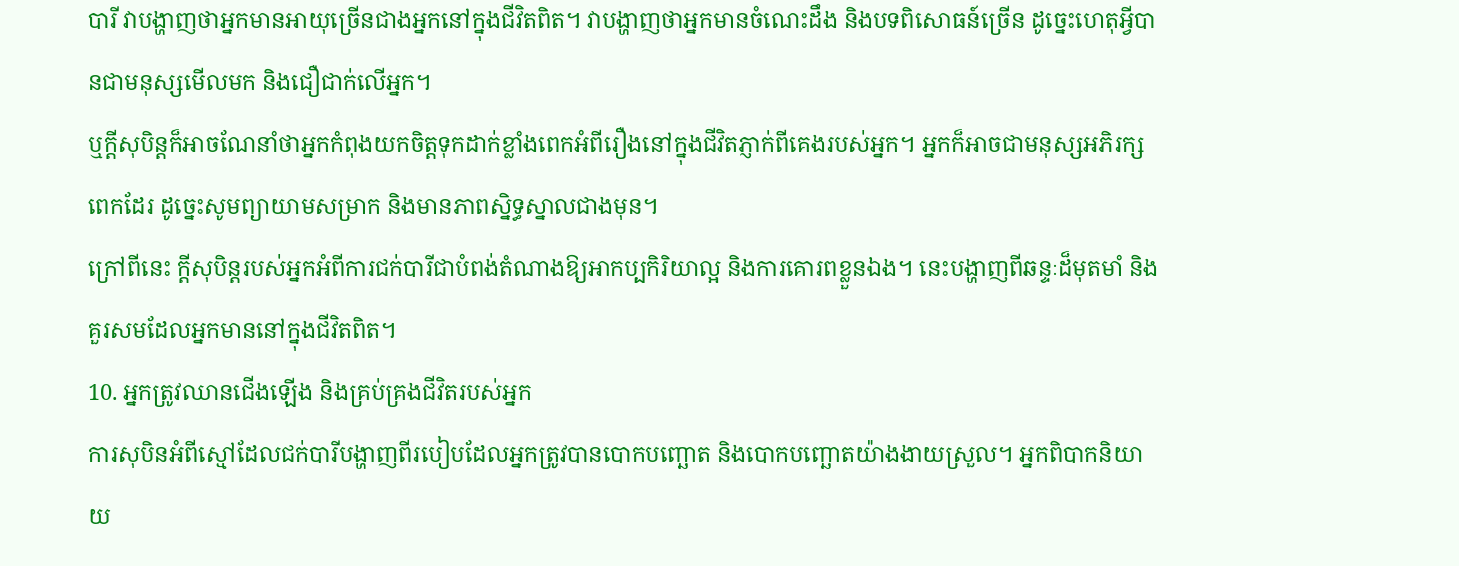បារី វាបង្ហាញថាអ្នកមានអាយុច្រើនជាងអ្នកនៅក្នុងជីវិតពិត។ វាបង្ហាញថាអ្នកមានចំណេះដឹង និងបទពិសោធន៍ច្រើន ដូច្នេះហេតុអ្វីបានជាមនុស្សមើលមក និងជឿជាក់លើអ្នក។
ឬក្តីសុបិន្តក៏អាចណែនាំថាអ្នកកំពុងយកចិត្តទុកដាក់ខ្លាំងពេកអំពីរឿងនៅក្នុងជីវិតភ្ញាក់ពីគេងរបស់អ្នក។ អ្នកក៏អាចជាមនុស្សអភិរក្សពេកដែរ ដូច្នេះសូមព្យាយាមសម្រាក និងមានភាពស្និទ្ធស្នាលជាងមុន។
ក្រៅពីនេះ ក្តីសុបិន្តរបស់អ្នកអំពីការជក់បារីជាបំពង់តំណាងឱ្យអាកប្បកិរិយាល្អ និងការគោរពខ្លួនឯង។ នេះបង្ហាញពីឆន្ទៈដ៏មុតមាំ និងគួរសមដែលអ្នកមាននៅក្នុងជីវិតពិត។
10. អ្នកត្រូវឈានជើងឡើង និងគ្រប់គ្រងជីវិតរបស់អ្នក
ការសុបិនអំពីស្មៅដែលជក់បារីបង្ហាញពីរបៀបដែលអ្នកត្រូវបានបោកបញ្ឆោត និងបោកបញ្ឆោតយ៉ាងងាយស្រួល។ អ្នកពិបាកនិយាយ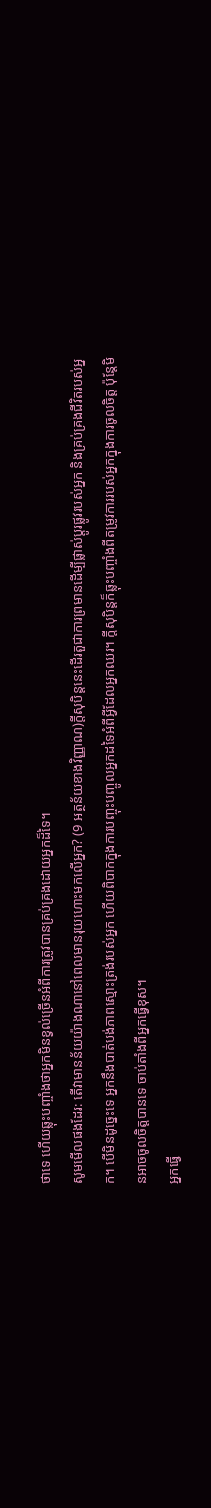ថាទេ ហើយឆ្លុះបញ្ចាំងថាអ្នកមិនខ្វល់ច្រើនអំពីការត្រូវបានគ្រប់គ្រងដោយអ្នកដ៏ទៃ។
សូមមើលផងដែរ: តើវាមានន័យយ៉ាងណានៅពេលមានរុយហោះមកលើអ្នក? (9 អត្ថន័យខាងវិញ្ញាណ)ក្តីសុបិន្តនេះដើរតួជាការព្រមានដើម្បីផ្លាស់ប្តូរផ្លូវរបស់អ្នក និងគ្រប់គ្រងជីវិតរបស់អ្នក។ បើមិនដូច្នេះទេ អ្នកនឹងបាត់បង់ភាពស្មោះត្រង់របស់អ្នក ហើយពិបាកក្នុងការបញ្ចុះបញ្ចូលអ្នកដទៃអំពីអ្វីដែលអ្នកឈរ។ ក្តីសុបិន្តក៏ឆ្លុះបញ្ចាំងពីតម្រូវការរបស់អ្នកក្នុងការចូលចិត្ត ប៉ុន្តែមិនអាចចូលចិត្តបានទេ ចាប់តាំងពីអ្នកធ្វើខុស។
អ្នកធ្វើ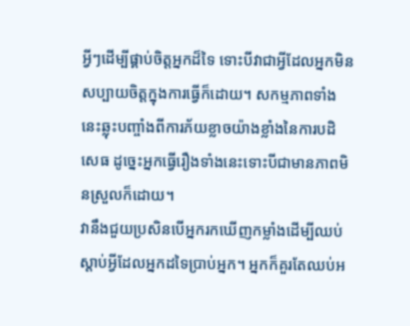អ្វីៗដើម្បីផ្គាប់ចិត្តអ្នកដ៏ទៃ ទោះបីវាជាអ្វីដែលអ្នកមិនសប្បាយចិត្តក្នុងការធ្វើក៏ដោយ។ សកម្មភាពទាំងនេះឆ្លុះបញ្ចាំងពីការភ័យខ្លាចយ៉ាងខ្លាំងនៃការបដិសេធ ដូច្នេះអ្នកធ្វើរឿងទាំងនេះទោះបីជាមានភាពមិនស្រួលក៏ដោយ។
វានឹងជួយប្រសិនបើអ្នករកឃើញកម្លាំងដើម្បីឈប់ស្តាប់អ្វីដែលអ្នកដទៃប្រាប់អ្នក។ អ្នកក៏គួរតែឈប់អ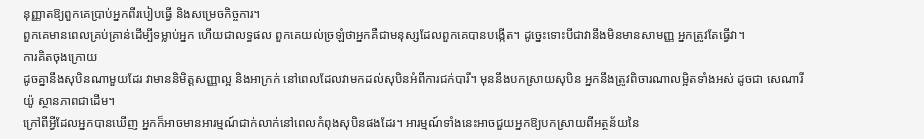នុញ្ញាតឱ្យពួកគេប្រាប់អ្នកពីរបៀបធ្វើ និងសម្រេចកិច្ចការ។
ពួកគេមានពេលគ្រប់គ្រាន់ដើម្បីទម្លាប់អ្នក ហើយជាលទ្ធផល ពួកគេយល់ច្រឡំថាអ្នកគឺជាមនុស្សដែលពួកគេបានបង្កើត។ ដូច្នេះទោះបីជាវានឹងមិនមានសាមញ្ញ អ្នកត្រូវតែធ្វើវា។
ការគិតចុងក្រោយ
ដូចគ្នានឹងសុបិនណាមួយដែរ វាមាននិមិត្តសញ្ញាល្អ និងអាក្រក់ នៅពេលដែលវាមកដល់សុបិនអំពីការជក់បារី។ មុននឹងបកស្រាយសុបិន អ្នកនឹងត្រូវពិចារណាលម្អិតទាំងអស់ ដូចជា សេណារីយ៉ូ ស្ថានភាពជាដើម។
ក្រៅពីអ្វីដែលអ្នកបានឃើញ អ្នកក៏អាចមានអារម្មណ៍ជាក់លាក់នៅពេលកំពុងសុបិនផងដែរ។ អារម្មណ៍ទាំងនេះអាចជួយអ្នកឱ្យបកស្រាយពីអត្ថន័យនៃ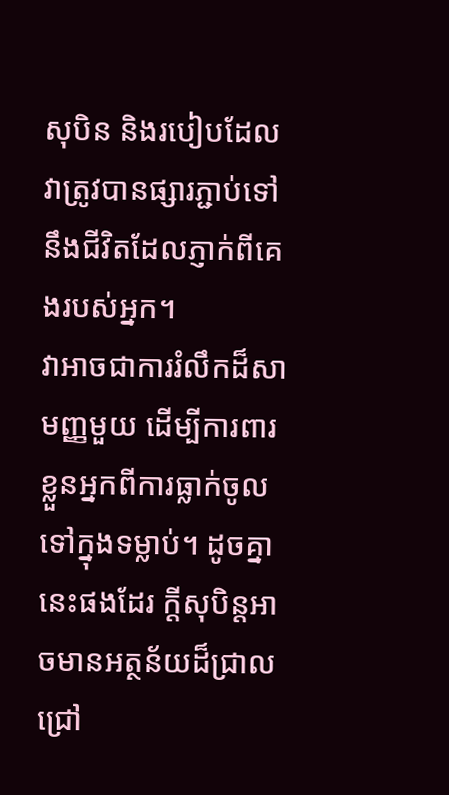សុបិន និងរបៀបដែលវាត្រូវបានផ្សារភ្ជាប់ទៅនឹងជីវិតដែលភ្ញាក់ពីគេងរបស់អ្នក។
វាអាចជាការរំលឹកដ៏សាមញ្ញមួយ ដើម្បីការពារខ្លួនអ្នកពីការធ្លាក់ចូលទៅក្នុងទម្លាប់។ ដូចគ្នានេះផងដែរ ក្តីសុបិន្តអាចមានអត្ថន័យដ៏ជ្រាលជ្រៅ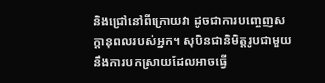និងជ្រៅនៅពីក្រោយវា ដូចជាការបញ្ចេញសក្តានុពលរបស់អ្នក។ សុបិនជានិមិត្តរូបជាមួយនឹងការបកស្រាយដែលអាចធ្វើ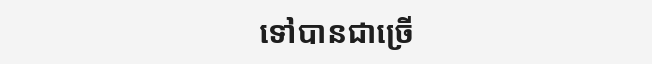ទៅបានជាច្រើ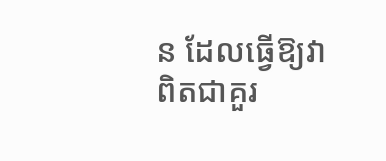ន ដែលធ្វើឱ្យវាពិតជាគួរ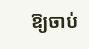ឱ្យចាប់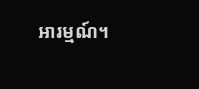អារម្មណ៍។